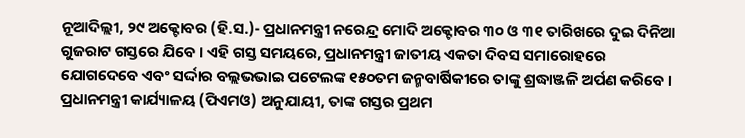ନୂଆଦିଲ୍ଲୀ, ୨୯ ଅକ୍ଟୋବର (ହି.ସ.)- ପ୍ରଧାନମନ୍ତ୍ରୀ ନରେନ୍ଦ୍ର ମୋଦି ଅକ୍ଟୋବର ୩୦ ଓ ୩୧ ତାରିଖରେ ଦୁଇ ଦିନିଆ ଗୁଜରାଟ ଗସ୍ତରେ ଯିବେ । ଏହି ଗସ୍ତ ସମୟରେ, ପ୍ରଧାନମନ୍ତ୍ରୀ ଜାତୀୟ ଏକତା ଦିବସ ସମାରୋହରେ ଯୋଗଦେବେ ଏବଂ ସର୍ଦ୍ଦାର ବଲ୍ଲଭଭାଇ ପଟେଲଙ୍କ ୧୫୦ତମ ଜନ୍ମବାର୍ଷିକୀରେ ତାଙ୍କୁ ଶ୍ରଦ୍ଧାଞ୍ଜଳି ଅର୍ପଣ କରିବେ ।
ପ୍ରଧାନମନ୍ତ୍ରୀ କାର୍ଯ୍ୟାଳୟ (ପିଏମଓ) ଅନୁଯାୟୀ, ତାଙ୍କ ଗସ୍ତର ପ୍ରଥମ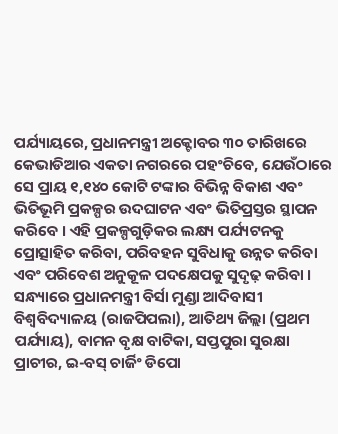ପର୍ଯ୍ୟାୟରେ, ପ୍ରଧାନମନ୍ତ୍ରୀ ଅକ୍ଟୋବର ୩୦ ତାରିଖରେ କେଭାଡିଆର ଏକତା ନଗରରେ ପହଂଚିବେ, ଯେଉଁଠାରେ ସେ ପ୍ରାୟ ୧,୧୪୦ କୋଟି ଟଙ୍କାର ବିଭିନ୍ନ ବିକାଶ ଏବଂ ଭିତିଭୂମି ପ୍ରକଳ୍ପର ଉଦଘାଟନ ଏବଂ ଭିତିପ୍ରସ୍ତର ସ୍ଥାପନ କରିବେ । ଏହି ପ୍ରକଳ୍ପଗୁଡ଼ିକର ଲକ୍ଷ୍ୟ ପର୍ଯ୍ୟଟନକୁ ପ୍ରୋତ୍ସାହିତ କରିବା, ପରିବହନ ସୁବିଧାକୁ ଉନ୍ନତ କରିବା ଏବଂ ପରିବେଶ ଅନୁକୂଳ ପଦକ୍ଷେପକୁ ସୁଦୃଢ଼ କରିବା । ସନ୍ଧ୍ୟାରେ ପ୍ରଧାନମନ୍ତ୍ରୀ ବିର୍ସା ମୁଣ୍ଡା ଆଦିବାସୀ ବିଶ୍ୱବିଦ୍ୟାଳୟ (ରାଜପିପଲା), ଆତିଥ୍ୟ ଜିଲ୍ଲା (ପ୍ରଥମ ପର୍ଯ୍ୟାୟ), ବାମନ ବୃକ୍ଷ ବାଟିକା, ସପ୍ତପୁରା ସୁରକ୍ଷା ପ୍ରାଚୀର, ଇ-ବସ୍ ଚାର୍ଜିଂ ଡିପୋ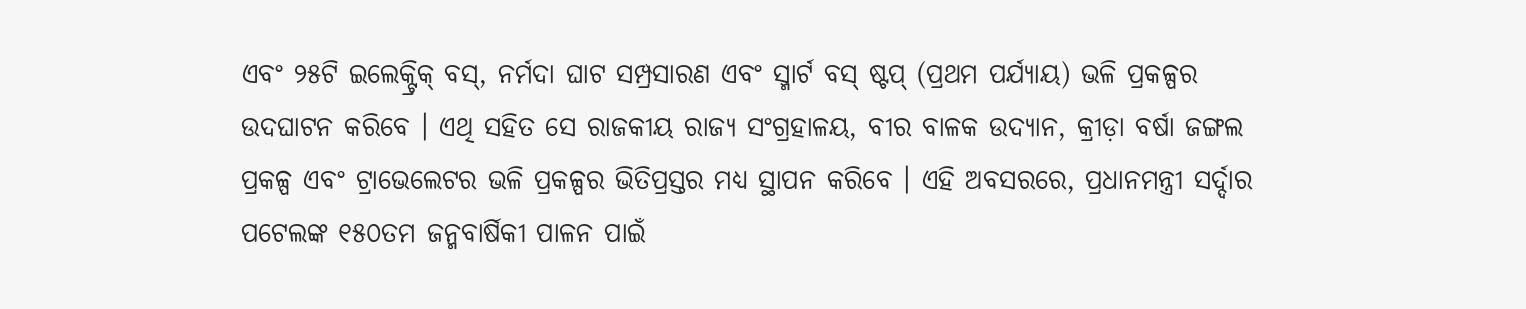ଏବଂ ୨୫ଟି ଇଲେକ୍ଟ୍ରିକ୍ ବସ୍, ନର୍ମଦା ଘାଟ ସମ୍ପ୍ରସାରଣ ଏବଂ ସ୍ମାର୍ଟ ବସ୍ ଷ୍ଟପ୍ (ପ୍ରଥମ ପର୍ଯ୍ୟାୟ) ଭଳି ପ୍ରକଳ୍ପର ଉଦଘାଟନ କରିବେ । ଏଥି ସହିତ ସେ ରାଜକୀୟ ରାଜ୍ୟ ସଂଗ୍ରହାଳୟ, ବୀର ବାଳକ ଉଦ୍ୟାନ, କ୍ରୀଡ଼ା ବର୍ଷା ଜଙ୍ଗଲ ପ୍ରକଳ୍ପ ଏବଂ ଟ୍ରାଭେଲେଟର ଭଳି ପ୍ରକଳ୍ପର ଭିତିପ୍ରସ୍ତର ମଧ୍ୟ ସ୍ଥାପନ କରିବେ । ଏହି ଅବସରରେ, ପ୍ରଧାନମନ୍ତ୍ରୀ ସର୍ଦ୍ଦାର ପଟେଲଙ୍କ ୧୫୦ତମ ଜନ୍ମବାର୍ଷିକୀ ପାଳନ ପାଇଁ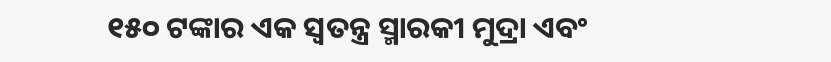୧୫୦ ଟଙ୍କାର ଏକ ସ୍ୱତନ୍ତ୍ର ସ୍ମାରକୀ ମୁଦ୍ରା ଏବଂ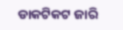ଡାକଟିକଟ ଜାରି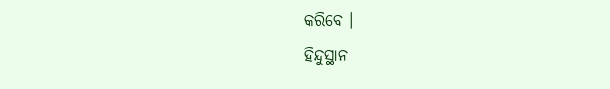କରିବେ ।
ହିନ୍ଦୁସ୍ଥାନ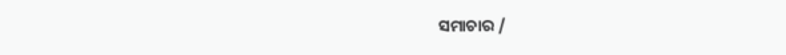ସମାଚାର /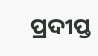ପ୍ରଦୀପ୍ତ